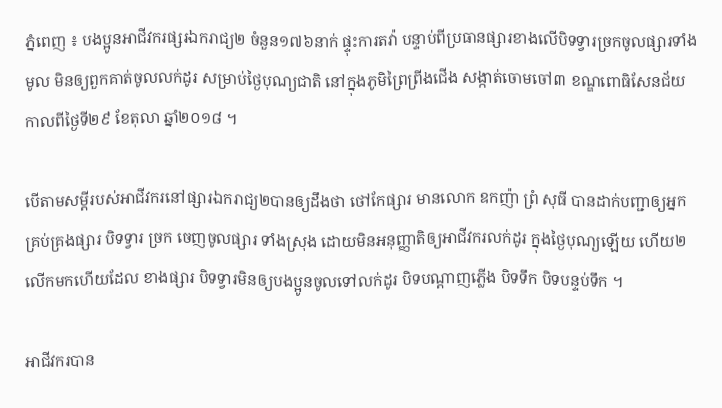ភ្នំពេញ ៖ បងប្អូនអាជីវករផ្សរឯករាជ្យ២ ចំនួន១៧៦នាក់ ផ្ទុះការតវ៉ា បន្ទាប់ពីប្រធានផ្សារខាងលើបិទទ្វារច្រកចូលផ្សារទាំងមូល មិនឲ្យពួកគាត់ចូលលក់ដូរ សម្រាប់ថ្ងៃបុណ្យជាតិ នៅក្នុងភូមិព្រៃព្រីងជើង សង្កាត់ចោមចៅ៣ ខណ្ឌពោធិសែនជ័យ កាលពីថ្ងៃទី២៩ ខែតុលា ឆ្នាំ២០១៨ ។

បើតាមសម្តីរបស់អាជីវករនៅផ្សារឯករាជ្យ២បានឲ្យដឹងថា ថៅកែផ្សារ មានលោក ឧកញ៉ា ព្រំ សុធី បានដាក់បញ្ជាឲ្យអ្នកគ្រប់គ្រងផ្សារ បិទទ្វារ ច្រក ចេញចូលផ្សារ ទាំងស្រុង ដោយមិនអនុញ្ញាតិឲ្យអាជីវករលក់ដូរ ក្នុងថ្ងៃបុណ្យឡើយ ហើយ២លើកមកហើយដែល ខាងផ្សារ បិទទ្វារមិនឲ្យបងប្អូនចូលទៅលក់ដូរ បិទបណ្តាញភ្លើង បិទទឹក បិទបន្ទប់ទឹក ។

អាជីវករបាន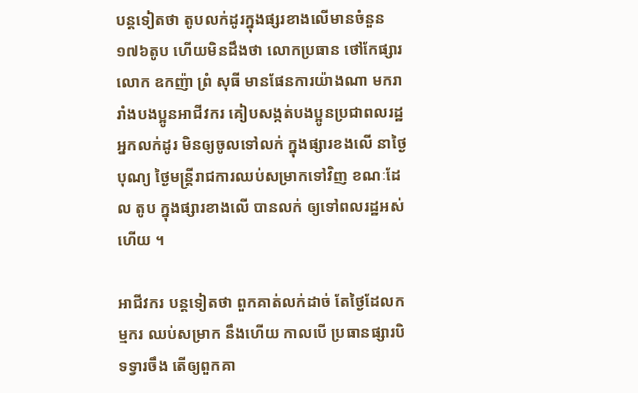បន្តទៀតថា តូបលក់ដូរក្នុងផ្សរខាងលើមានចំនួន១៧៦តូប ហើយមិនដឹងថា លោកប្រធាន ថៅកែផ្សារ លោក ឧកញ៉ា ព្រំ សុធី មានផែនការយ៉ាងណា មករារាំងបងប្អូនអាជីវករ គៀបសង្កត់បងប្អូនប្រជាពលរដ្ឋ អ្នកលក់ដូរ មិនឲ្យចូលទៅលក់ ក្នុងផ្សារខងលើ នាថ្ងៃបុណ្យ ថ្ងៃមន្ត្រីរាជការឈប់សម្រាកទៅវិញ ខណៈដែល តូប ក្នុងផ្សារខាងលើ បានលក់ ឲ្យទៅពលរដ្ឋអស់ហើយ ។

អាជីវករ បន្តទៀតថា ពួកគាត់លក់ដាច់ តែថ្ងៃដែលកម្មករ ឈប់សម្រាក នឹងហើយ កាលបើ ប្រធានផ្សារបិទទ្វារចឹង តើឲ្យពួកគា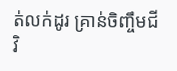ត់លក់ដូរ គ្រាន់ចិញ្ចឹមជីវិ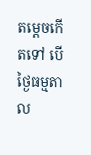តម្តេចកើតទៅ បើថ្ងៃធម្មតាល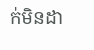ក់មិនដា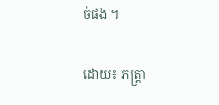ច់ផង ។

ដោយ៖ ភត្រ្តា